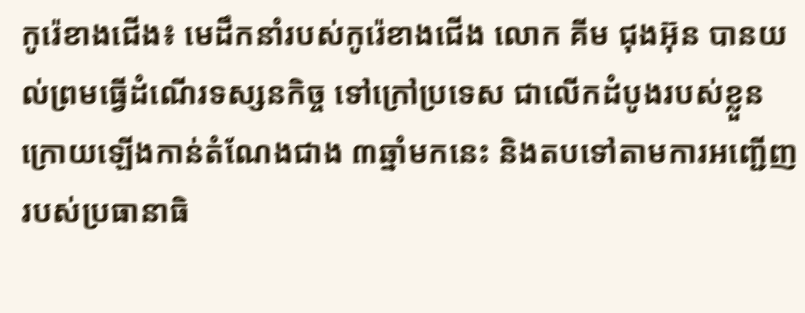កូរ៉េខាងជើង៖ មេដឹកនាំរបស់កូរ៉េខាងជើង លោក គីម ជុងអ៊ុន បានយល់ព្រមធ្វើដំណើរទស្សនកិច្ច ទៅក្រៅប្រទេស ជាលើកដំបូងរបស់ខ្លួន ក្រោយឡើងកាន់តំណែងជាង ៣ឆ្នាំមកនេះ និងតបទៅតាមការអញ្ជើញ របស់ប្រធានាធិ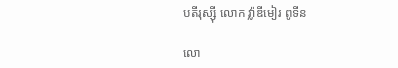បតីរុស្ស៊ី លោក វ្ល៉ាឌីមៀរ ពូទីន

លោ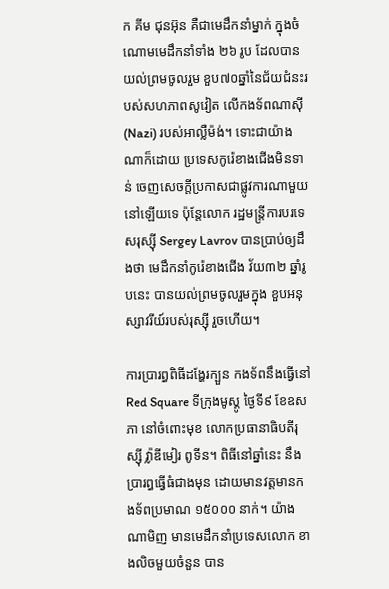ក គីម ជុនអ៊ុន គឺជាមេដឹកនាំម្នាក់ ក្នុងចំណោមមេដឹកនាំទាំង ២៦ រូប ដែលបានយល់ព្រមចូលរួម ខួប៧០ឆ្នាំនៃជ័យជំនះរបស់សហភាពសូវៀត លើកងទ័ពណាស៊ី (Nazi) របស់អាល្លឺម៉ង់។ ទោះជាយ៉ាងណាក៏ដោយ ប្រទេសកូរ៉េខាងជើងមិនទាន់ ចេញសេចក្តីប្រកាសជាផ្លូវការណាមួយ នៅឡើយទេ ប៉ុន្តែលោក រដ្ឋមន្ត្រីការបរទេសរុស្ស៊ី Sergey Lavrov បានប្រាប់ឲ្យដឹងថា មេដឹកនាំកូរ៉េខាងជើង វ័យ៣២ ឆ្នាំរូបនេះ បានយល់ព្រមចូលរួមក្នុង ខួបអនុស្សាវរីយ៍របស់រុស្ស៊ី រួចហើយ។

ការប្រារព្ធពិធីដង្ហែរក្បួន កងទ័ពនឹងធ្វើនៅ Red Square ទីក្រុងមូស្គូ ថ្ងៃទី៩ ខែឧសភា នៅចំពោះមុខ លោកប្រធានាធិបតីរុស្ស៊ី វ្ល៉ាឌីមៀរ ពូទីន។ ពិធីនៅឆ្នាំនេះ នឹងប្រារព្ធធ្វើធំជាងមុន ដោយមានវត្តមានកងទ័ពប្រមាណ ១៥០០០ នាក់។ យ៉ាងណាមិញ មានមេដឹកនាំប្រទេសលោក ខាងលិចមួយចំនួន បាន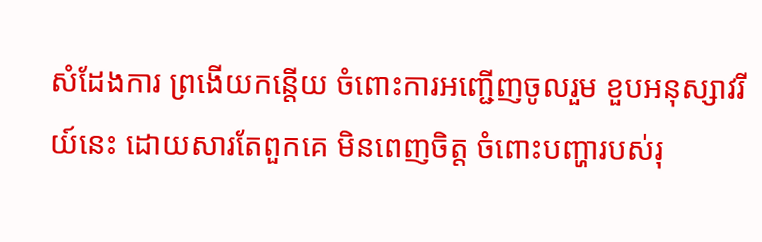សំដែងការ ព្រងើយកន្តើយ ចំពោះការអញ្ជើញចូលរួម ខួបអនុស្សាវរីយ៍នេះ ដោយសារតែពួកគេ មិនពេញចិត្ត ចំពោះបញ្ហារបស់រុ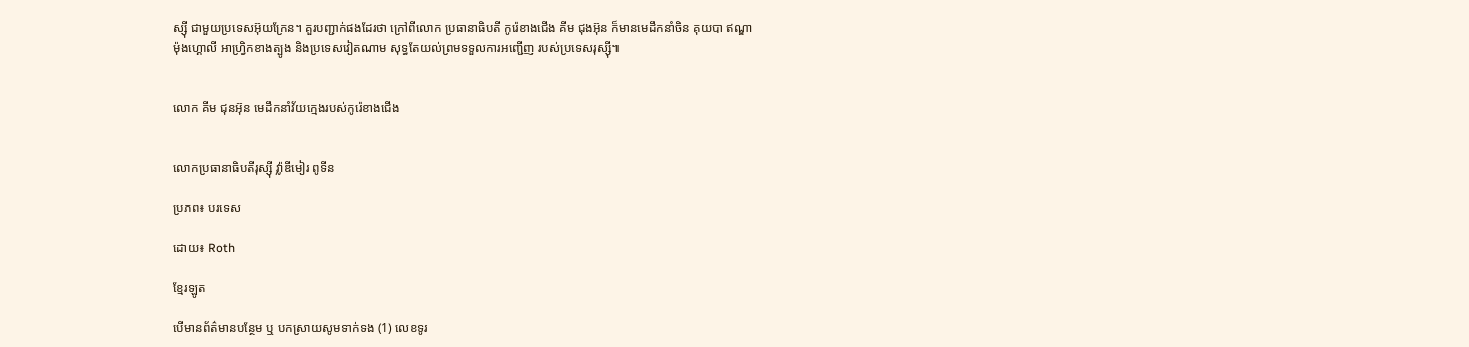ស្ស៊ី ជាមួយប្រទេសអ៊ុយក្រែន។ គួរបញ្ជាក់ផងដែរថា ក្រៅពីលោក ប្រធានាធិបតី កូរ៉េខាងជើង គីម ជុងអ៊ុន ក៏មានមេដឹកនាំចិន គុយបា ឥណ្ឌា ម៉ុងហ្គោលី អាហ្វ្រិកខាងត្បូង និងប្រទេសវៀតណាម សុទ្ធតែយល់ព្រមទទួលការអញ្ជើញ របស់ប្រទេសរុស្ស៊ី៕


លោក គីម ជុនអ៊ុន មេដឹកនាំវ័យក្មេងរបស់កូរ៉េខាងជើង


លោកប្រធានាធិបតីរុស្ស៊ី វ្ល៉ាឌីមៀរ ពូទីន

ប្រភព៖ បរទេស

ដោយ៖ Roth

ខ្មែរឡូត

បើមានព័ត៌មានបន្ថែម ឬ បកស្រាយសូមទាក់ទង (1) លេខទូរ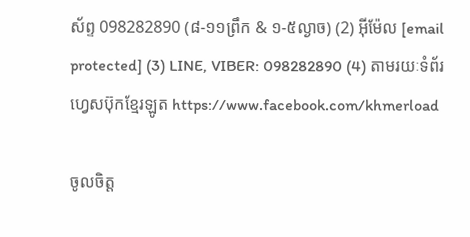ស័ព្ទ 098282890 (៨-១១ព្រឹក & ១-៥ល្ងាច) (2) អ៊ីម៉ែល [email protected] (3) LINE, VIBER: 098282890 (4) តាមរយៈទំព័រហ្វេសប៊ុកខ្មែរឡូត https://www.facebook.com/khmerload

ចូលចិត្ត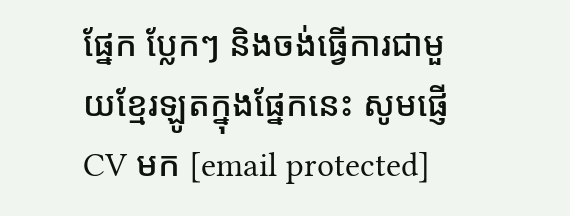ផ្នែក ប្លែកៗ និងចង់ធ្វើការជាមួយខ្មែរឡូតក្នុងផ្នែកនេះ សូមផ្ញើ CV មក [email protected]